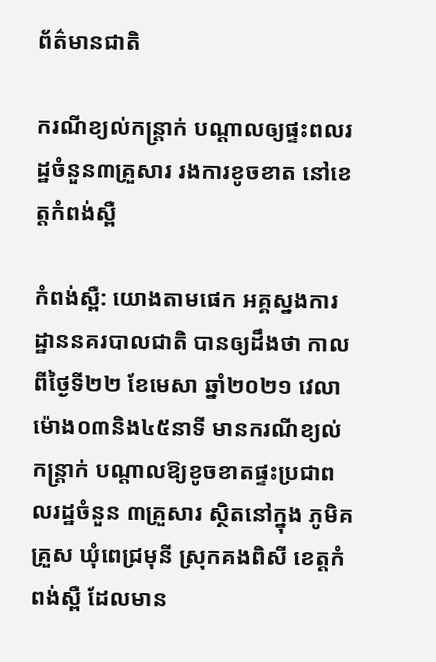ព័ត៌មានជាតិ

ករណីខ្យល់កន្ត្រាក់ បណ្តាលឲ្យផ្ទះពលរដ្ឋចំនួន៣គ្រួសារ រងការខូចខាត នៅខេត្តកំពង់ស្ពឺ

កំពង់ស្ពឺ: យោងតាមផេក អគ្គស្នងការដ្ឋាននគរបាលជាតិ បានឲ្យដឹងថា កាលពីថ្ងៃទី២២ ខែមេសា ឆ្នាំ២០២១ វេលាម៉ោង០៣និង៤៥នាទី មានករណីខ្យល់កន្ត្រាក់ បណ្តាលឱ្យខូចខាតផ្ទះប្រជាពលរដ្ឋចំនួន ៣គ្រួសារ ស្ថិតនៅក្នុង ភូមិគគ្រួស ឃុំពេជ្រមុនី ស្រុកគងពិសី ខេត្តកំពង់ស្ពឺ ដែលមាន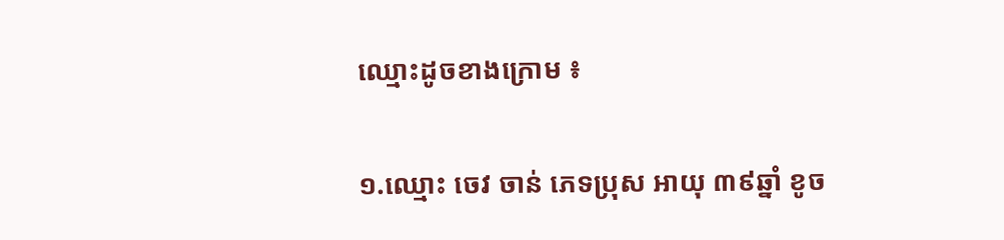ឈ្មោះដូចខាងក្រោម ៖

១.ឈ្មោះ ចេវ ចាន់ ភេទប្រុស អាយុ ៣៩ឆ្នាំ ខូច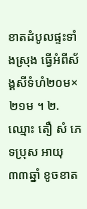ខាតដំបូលផ្ទះទាំងស្រុង ធ្វើអំពីស័ង្គសីទំហំ២០ម×២១ម ។ ២.ឈ្មោះ តឿ សំ ភេទប្រុស អាយុ ៣៣ឆ្នាំ ខូចខាត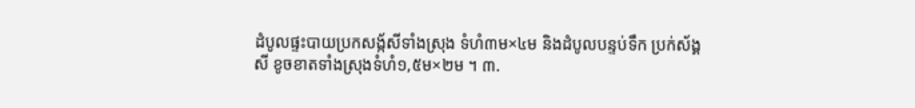ដំបូលផ្ទះបាយប្រកសង្ក័សីទាំងស្រុង ទំហំ៣ម×៤ម និងដំបូលបន្ទប់ទឹក ប្រក់ស័ង្គសី ខូចខាតទាំងស្រុងទំហំ១,៥ម×២ម ។ ៣.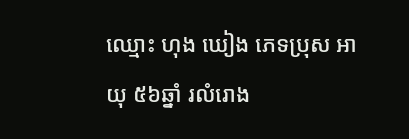ឈ្មោះ ហុង ឃៀង ភេទប្រុស អាយុ ៥៦ឆ្នាំ រលំរោង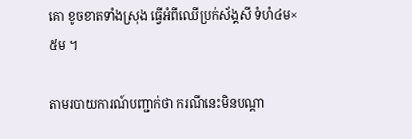គោ ខូចខាតទាំងស្រុង ធ្វើអំពីឈើប្រក់ស័ង្គសី ទំហំ៤ម×៥ម ។

តាមរបាយការណ៍បញ្ជាក់ថា ករណីនេះមិនបណ្តា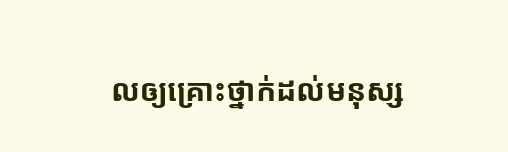លឲ្យគ្រោះថ្នាក់ដល់មនុស្ស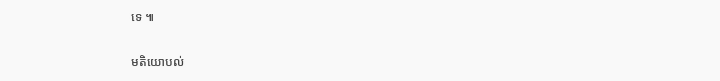ទេ ៕

មតិយោបល់